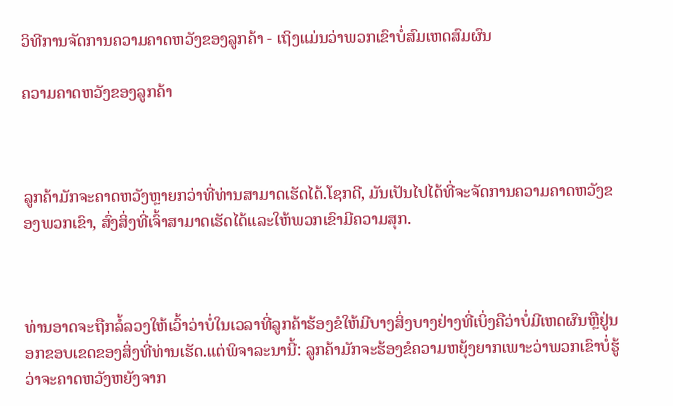ວິທີການຈັດການຄວາມຄາດຫວັງຂອງລູກຄ້າ - ເຖິງແມ່ນວ່າພວກເຂົາບໍ່ສົມເຫດສົມຜົນ

ຄວາມຄາດຫວັງຂອງລູກຄ້າ



ລູກຄ້າມັກຈະຄາດຫວັງຫຼາຍກວ່າທີ່ທ່ານສາມາດເຮັດໄດ້.ໂຊກດີ, ມັນເປັນໄປໄດ້ທີ່ຈະຈັດການຄວາມຄາດຫວັງຂອງພວກເຂົາ, ສົ່ງສິ່ງທີ່ເຈົ້າສາມາດເຮັດໄດ້ແລະໃຫ້ພວກເຂົາມີຄວາມສຸກ.



ທ່ານອາດຈະຖືກລໍ້ລວງໃຫ້ເວົ້າວ່າບໍ່ໃນເວລາທີ່ລູກຄ້າຮ້ອງຂໍໃຫ້ມີບາງສິ່ງບາງຢ່າງທີ່ເບິ່ງຄືວ່າບໍ່ມີເຫດຜົນຫຼືຢູ່ນອກຂອບເຂດຂອງສິ່ງທີ່ທ່ານເຮັດ.ແຕ່ພິຈາລະນານີ້: ລູກຄ້າມັກຈະຮ້ອງຂໍຄວາມຫຍຸ້ງຍາກເພາະວ່າພວກເຂົາບໍ່ຮູ້ວ່າຈະຄາດຫວັງຫຍັງຈາກ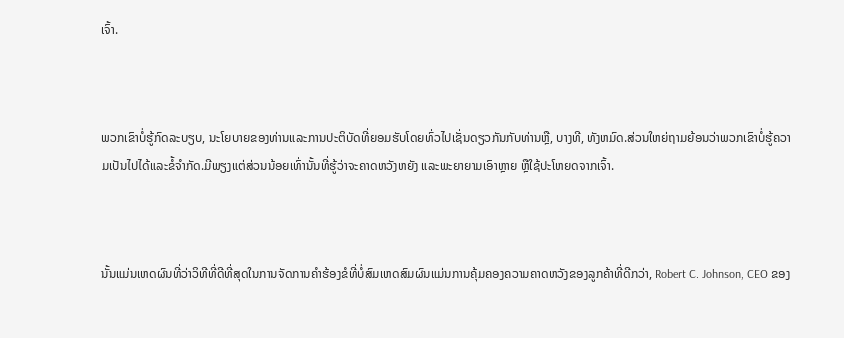ເຈົ້າ.



ພວກເຂົາບໍ່ຮູ້ກົດລະບຽບ, ນະໂຍບາຍຂອງທ່ານແລະການປະຕິບັດທີ່ຍອມຮັບໂດຍທົ່ວໄປເຊັ່ນດຽວກັນກັບທ່ານຫຼື, ບາງທີ, ທັງຫມົດ.ສ່ວນໃຫຍ່ຖາມຍ້ອນວ່າພວກເຂົາບໍ່ຮູ້ຄວາມເປັນໄປໄດ້ແລະຂໍ້ຈໍາກັດ.ມີພຽງແຕ່ສ່ວນນ້ອຍເທົ່ານັ້ນທີ່ຮູ້ວ່າຈະຄາດຫວັງຫຍັງ ແລະພະຍາຍາມເອົາຫຼາຍ ຫຼືໃຊ້ປະໂຫຍດຈາກເຈົ້າ.



ນັ້ນແມ່ນເຫດຜົນທີ່ວ່າວິທີທີ່ດີທີ່ສຸດໃນການຈັດການຄໍາຮ້ອງຂໍທີ່ບໍ່ສົມເຫດສົມຜົນແມ່ນການຄຸ້ມຄອງຄວາມຄາດຫວັງຂອງລູກຄ້າທີ່ດີກວ່າ, Robert C. Johnson, CEO ຂອງ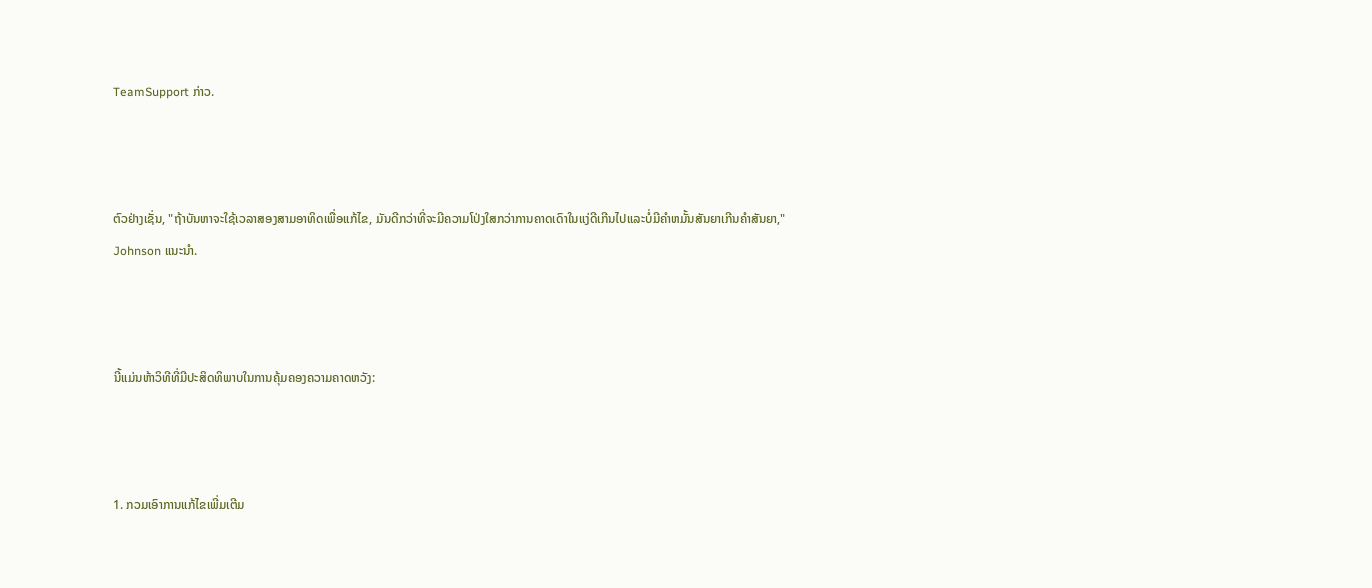TeamSupport ກ່າວ.



ຕົວຢ່າງເຊັ່ນ, "ຖ້າບັນຫາຈະໃຊ້ເວລາສອງສາມອາທິດເພື່ອແກ້ໄຂ, ມັນດີກວ່າທີ່ຈະມີຄວາມໂປ່ງໃສກວ່າການຄາດເດົາໃນແງ່ດີເກີນໄປແລະບໍ່ມີຄໍາຫມັ້ນສັນຍາເກີນຄໍາສັນຍາ," Johnson ແນະນໍາ.



ນີ້ແມ່ນຫ້າວິທີທີ່ມີປະສິດທິພາບໃນການຄຸ້ມຄອງຄວາມຄາດຫວັງ:



1. ກວມເອົາການແກ້ໄຂເພີ່ມເຕີມ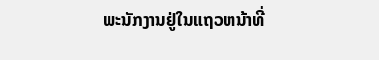ພະນັກງານຢູ່ໃນແຖວຫນ້າທີ່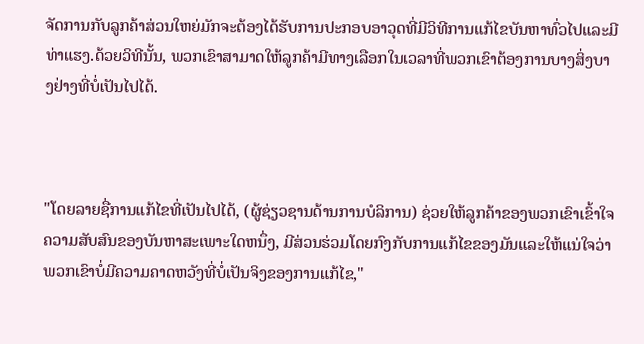ຈັດການກັບລູກຄ້າສ່ວນໃຫຍ່ມັກຈະຕ້ອງໄດ້ຮັບການປະກອບອາວຸດທີ່ມີວິທີການແກ້ໄຂບັນຫາທົ່ວໄປແລະມີທ່າແຮງ.ດ້ວຍວິທີນັ້ນ, ພວກເຂົາສາມາດໃຫ້ລູກຄ້າມີທາງເລືອກໃນເວລາທີ່ພວກເຂົາຕ້ອງການບາງສິ່ງບາງຢ່າງທີ່ບໍ່ເປັນໄປໄດ້.



"ໂດຍລາຍຊື່ການແກ້ໄຂທີ່ເປັນໄປໄດ້, (ຜູ້ຊ່ຽວຊານດ້ານການບໍລິການ) ຊ່ວຍໃຫ້ລູກຄ້າຂອງພວກເຂົາເຂົ້າໃຈຄວາມສັບສົນຂອງບັນຫາສະເພາະໃດຫນຶ່ງ, ມີສ່ວນຮ່ວມໂດຍກົງກັບການແກ້ໄຂຂອງມັນແລະໃຫ້ແນ່ໃຈວ່າພວກເຂົາບໍ່ມີຄວາມຄາດຫວັງທີ່ບໍ່ເປັນຈິງຂອງການແກ້ໄຂ,"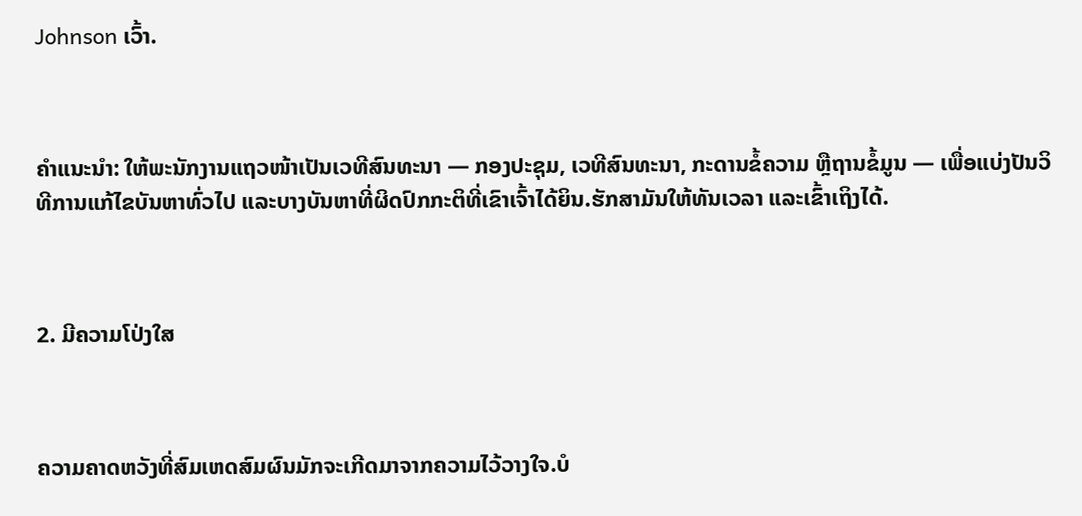Johnson ເວົ້າ.



ຄຳແນະນຳ: ໃຫ້ພະນັກງານແຖວໜ້າເປັນເວທີສົນທະນາ — ກອງປະຊຸມ, ເວທີສົນທະນາ, ກະດານຂໍ້ຄວາມ ຫຼືຖານຂໍ້ມູນ — ເພື່ອແບ່ງປັນວິທີການແກ້ໄຂບັນຫາທົ່ວໄປ ແລະບາງບັນຫາທີ່ຜິດປົກກະຕິທີ່ເຂົາເຈົ້າໄດ້ຍິນ.ຮັກສາມັນໃຫ້ທັນເວລາ ແລະເຂົ້າເຖິງໄດ້.



2. ມີຄວາມໂປ່ງໃສ



ຄວາມຄາດຫວັງທີ່ສົມເຫດສົມຜົນມັກຈະເກີດມາຈາກຄວາມໄວ້ວາງໃຈ.ບໍ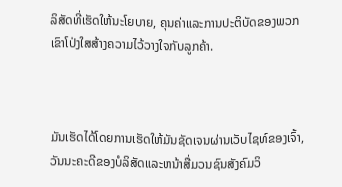ລິສັດທີ່ເຮັດໃຫ້ນະໂຍບາຍ, ຄຸນຄ່າແລະການປະຕິບັດຂອງພວກເຂົາໂປ່ງໃສສ້າງຄວາມໄວ້ວາງໃຈກັບລູກຄ້າ.



ມັນເຮັດໄດ້ໂດຍການເຮັດໃຫ້ມັນຊັດເຈນຜ່ານເວັບໄຊທ໌ຂອງເຈົ້າ, ວັນນະຄະດີຂອງບໍລິສັດແລະຫນ້າສື່ມວນຊົນສັງຄົມວິ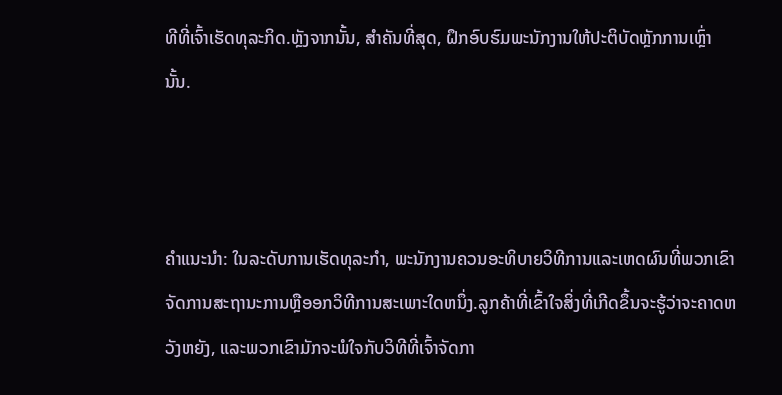ທີທີ່ເຈົ້າເຮັດທຸລະກິດ.ຫຼັງຈາກນັ້ນ, ສໍາຄັນທີ່ສຸດ, ຝຶກອົບຮົມພະນັກງານໃຫ້ປະຕິບັດຫຼັກການເຫຼົ່ານັ້ນ.



ຄໍາແນະນໍາ: ໃນລະດັບການເຮັດທຸລະກໍາ, ພະນັກງານຄວນອະທິບາຍວິທີການແລະເຫດຜົນທີ່ພວກເຂົາຈັດການສະຖານະການຫຼືອອກວິທີການສະເພາະໃດຫນຶ່ງ.ລູກຄ້າທີ່ເຂົ້າໃຈສິ່ງທີ່ເກີດຂຶ້ນຈະຮູ້ວ່າຈະຄາດຫວັງຫຍັງ, ແລະພວກເຂົາມັກຈະພໍໃຈກັບວິທີທີ່ເຈົ້າຈັດກາ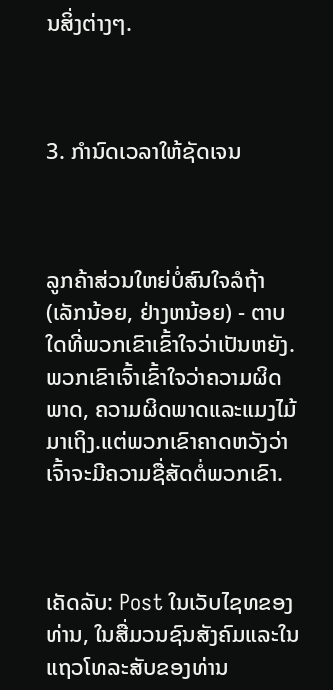ນສິ່ງຕ່າງໆ.



3. ກຳນົດເວລາໃຫ້ຊັດເຈນ



ລູກຄ້າສ່ວນໃຫຍ່ບໍ່ສົນໃຈລໍຖ້າ (ເລັກນ້ອຍ, ຢ່າງຫນ້ອຍ) - ຕາບໃດທີ່ພວກເຂົາເຂົ້າໃຈວ່າເປັນຫຍັງ.ພວກເຂົາເຈົ້າເຂົ້າໃຈວ່າຄວາມຜິດພາດ, ຄວາມຜິດພາດແລະແມງໄມ້ມາເຖິງ.ແຕ່ພວກເຂົາຄາດຫວັງວ່າເຈົ້າຈະມີຄວາມຊື່ສັດຕໍ່ພວກເຂົາ.



ເຄັດລັບ: Post ໃນເວັບໄຊທຂອງທ່ານ, ໃນສື່ມວນຊົນສັງຄົມແລະໃນແຖວໂທລະສັບຂອງທ່ານ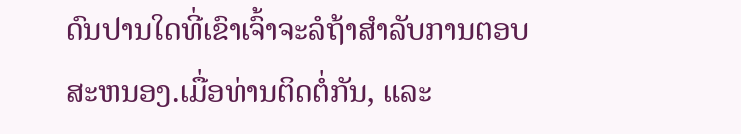ດົນປານໃດທີ່ເຂົາເຈົ້າຈະລໍຖ້າສໍາລັບການຕອບສະຫນອງ.ເມື່ອທ່ານຕິດຕໍ່ກັນ, ແລະ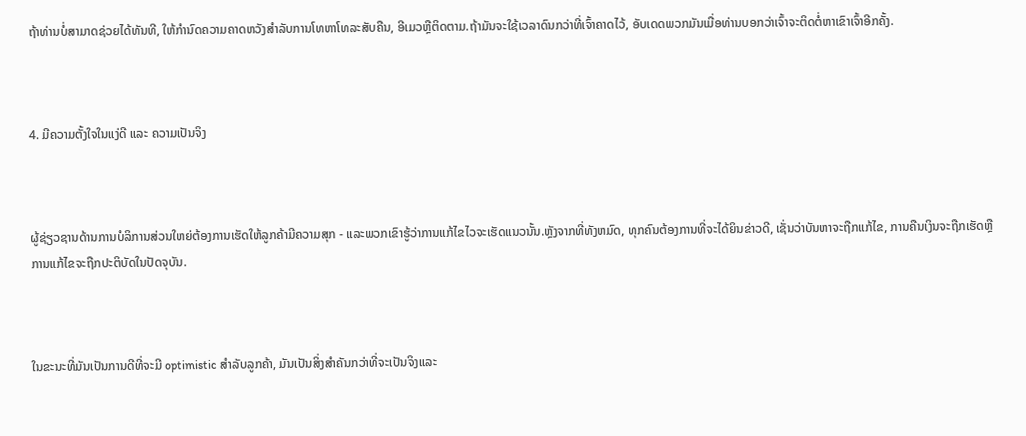ຖ້າທ່ານບໍ່ສາມາດຊ່ວຍໄດ້ທັນທີ, ໃຫ້ກໍານົດຄວາມຄາດຫວັງສໍາລັບການໂທຫາໂທລະສັບຄືນ, ອີເມວຫຼືຕິດຕາມ.ຖ້າມັນຈະໃຊ້ເວລາດົນກວ່າທີ່ເຈົ້າຄາດໄວ້, ອັບເດດພວກມັນເມື່ອທ່ານບອກວ່າເຈົ້າຈະຕິດຕໍ່ຫາເຂົາເຈົ້າອີກຄັ້ງ.



4. ມີຄວາມຕັ້ງໃຈໃນແງ່ດີ ແລະ ຄວາມເປັນຈິງ



ຜູ້ຊ່ຽວຊານດ້ານການບໍລິການສ່ວນໃຫຍ່ຕ້ອງການເຮັດໃຫ້ລູກຄ້າມີຄວາມສຸກ - ແລະພວກເຂົາຮູ້ວ່າການແກ້ໄຂໄວຈະເຮັດແນວນັ້ນ.ຫຼັງຈາກທີ່ທັງຫມົດ, ທຸກຄົນຕ້ອງການທີ່ຈະໄດ້ຍິນຂ່າວດີ, ເຊັ່ນວ່າບັນຫາຈະຖືກແກ້ໄຂ, ການຄືນເງິນຈະຖືກເຮັດຫຼືການແກ້ໄຂຈະຖືກປະຕິບັດໃນປັດຈຸບັນ.



ໃນຂະນະທີ່ມັນເປັນການດີທີ່ຈະມີ optimistic ສໍາລັບລູກຄ້າ, ມັນເປັນສິ່ງສໍາຄັນກວ່າທີ່ຈະເປັນຈິງແລະ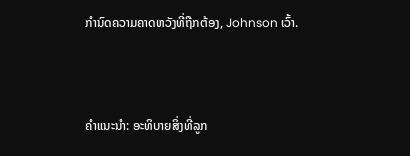ກໍານົດຄວາມຄາດຫວັງທີ່ຖືກຕ້ອງ, Johnson ເວົ້າ.



ຄໍາແນະນໍາ: ອະທິບາຍສິ່ງທີ່ລູກ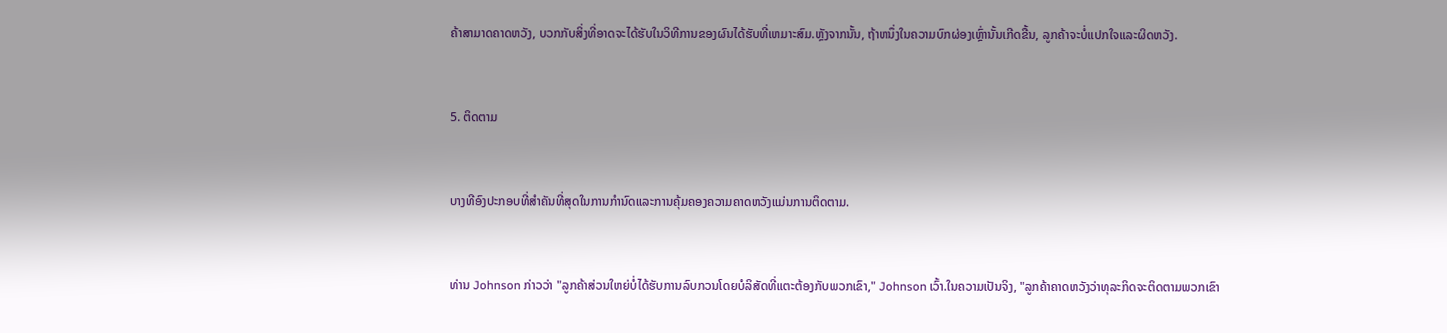ຄ້າສາມາດຄາດຫວັງ, ບວກກັບສິ່ງທີ່ອາດຈະໄດ້ຮັບໃນວິທີການຂອງຜົນໄດ້ຮັບທີ່ເຫມາະສົມ.ຫຼັງຈາກນັ້ນ, ຖ້າຫນຶ່ງໃນຄວາມບົກຜ່ອງເຫຼົ່ານັ້ນເກີດຂື້ນ, ລູກຄ້າຈະບໍ່ແປກໃຈແລະຜິດຫວັງ.



5. ຕິດຕາມ



ບາງທີອົງປະກອບທີ່ສໍາຄັນທີ່ສຸດໃນການກໍານົດແລະການຄຸ້ມຄອງຄວາມຄາດຫວັງແມ່ນການຕິດຕາມ.



ທ່ານ Johnson ກ່າວວ່າ "ລູກຄ້າສ່ວນໃຫຍ່ບໍ່ໄດ້ຮັບການລົບກວນໂດຍບໍລິສັດທີ່ແຕະຕ້ອງກັບພວກເຂົາ," Johnson ເວົ້າ.ໃນຄວາມເປັນຈິງ, "ລູກຄ້າຄາດຫວັງວ່າທຸລະກິດຈະຕິດຕາມພວກເຂົາ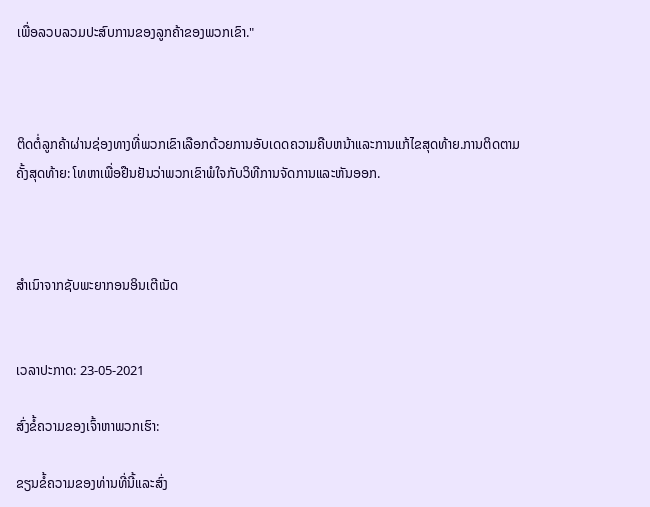ເພື່ອລວບລວມປະສົບການຂອງລູກຄ້າຂອງພວກເຂົາ."



ຕິດຕໍ່ລູກຄ້າຜ່ານຊ່ອງທາງທີ່ພວກເຂົາເລືອກດ້ວຍການອັບເດດຄວາມຄືບຫນ້າແລະການແກ້ໄຂສຸດທ້າຍ.ການຕິດຕາມຄັ້ງສຸດທ້າຍ: ໂທຫາເພື່ອຢືນຢັນວ່າພວກເຂົາພໍໃຈກັບວິທີການຈັດການແລະຫັນອອກ.



ສຳເນົາຈາກຊັບພະຍາກອນອິນເຕີເນັດ


ເວລາປະກາດ: 23-05-2021

ສົ່ງຂໍ້ຄວາມຂອງເຈົ້າຫາພວກເຮົາ:

ຂຽນຂໍ້ຄວາມຂອງທ່ານທີ່ນີ້ແລະສົ່ງ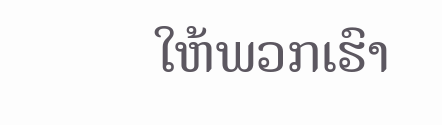ໃຫ້ພວກເຮົາ